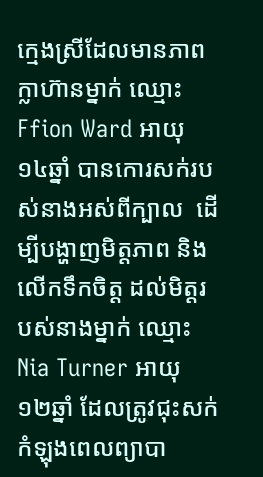ក្មេងស្រីដែលមានភាពក្លាហ៊ានម្នាក់ ឈ្មោះ Ffion Ward អាយុ ១៤ឆ្នាំ បានកោរសក់របស់នាងអស់ពីក្បាល  ដើម្បីបង្ហាញមិត្តភាព និង លើកទឹកចិត្ត ដល់មិត្តរបស់នាងម្នាក់ ឈ្មោះ Nia Turner អាយុ ១២ឆ្នាំ ដែលត្រូវជុះសក់ កំឡុងពេលព្យាបា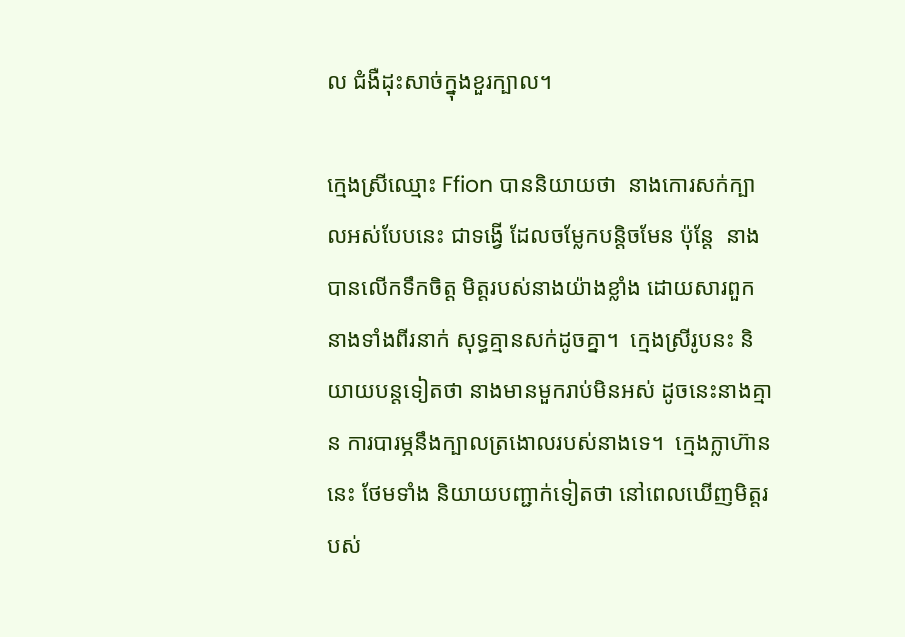ល ជំងឺដុះសាច់ក្នុងខួរក្បាល។

ក្មេងស្រីឈ្មោះ Ffion បាននិយាយថា  នាងកោរសក់ក្បាលអស់បែបនេះ ជាទង្វើ ដែលចម្លែកបន្តិចមែន ប៉ុន្តែ  នាងបានលើកទឹកចិត្ត មិត្តរបស់នាងយ៉ាងខ្លាំង ដោយសារពួកនាងទាំងពីរនាក់ សុទ្ធគ្មានសក់ដូចគ្នា។  ក្មេងស្រីរូបនះ និយាយបន្តទៀតថា នាងមានមួករាប់មិនអស់ ដូចនេះនាងគ្មាន ការបារម្ភនឹងក្បាលត្រងោលរបស់នាងទេ។  ក្មេងក្លាហ៊ាននេះ ថែមទាំង និយាយបញ្ជាក់ទៀតថា នៅពេលឃើញមិត្តរបស់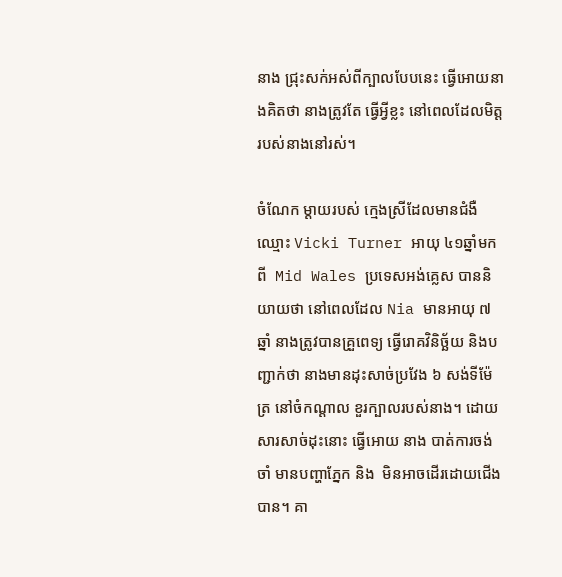នាង ជ្រុះសក់អស់ពីក្បាលបែបនេះ ធ្វើអោយនាងគិតថា នាងត្រូវតែ ធ្វើអ្វីខ្លះ នៅពេលដែលមិត្ត របស់នាងនៅរស់។

ចំណែក ម្តាយរបស់ ក្មេងស្រីដែលមានជំងឺ ឈ្មោះ Vicki Turner អាយុ ៤១ឆ្នាំមកពី  Mid Wales ប្រទេសអង់គ្លេស បាននិយាយថា នៅពេលដែល Nia មានអាយុ ៧ឆ្នាំ នាងត្រូវបានគ្រួពេទ្យ ធ្វើរោគវិនិច្ឆ័យ និងបញ្ជាក់ថា នាងមានដុះសាច់ប្រវែង ៦ សង់ទីម៉ែត្រ នៅចំកណ្តាល ខួរក្បាលរបស់នាង។ ដោយសារសាច់ដុះនោះ ធ្វើអោយ នាង បាត់ការចង់ចាំ មានបញ្ហាភ្នែក និង  មិនអាចដើរដោយជើងបាន។ គា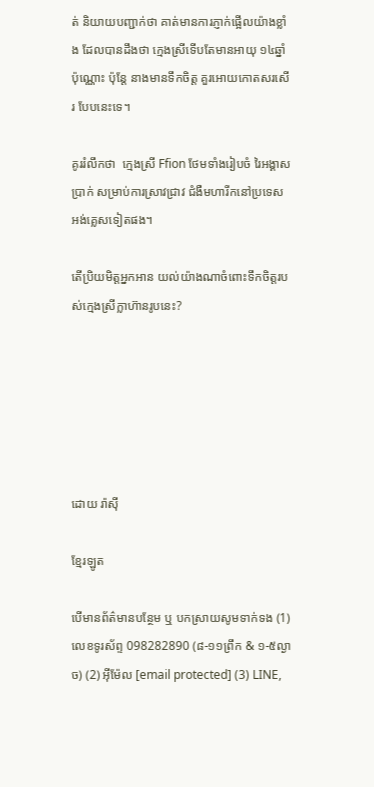ត់ និយាយបញ្ជាក់ថា គាត់មានការភ្ញាក់ផ្អើលយ៉ាងខ្លាំង ដែលបានដឹងថា ក្មេងស្រីទើបតែមានអាយុ ១៤ឆ្នាំប៉ុណ្ណោះ ប៉ុន្តែ នាងមានទឹកចិត្ត គួរអោយកោតសរសើរ បែបនេះទេ។

គូររំលឹកថា  ក្មេងស្រី Ffion ថែមទាំងរៀបចំ រៃអង្គាសប្រាក់ សម្រាប់ការស្រាវជ្រាវ ជំងឺមហារីកនៅប្រទេសអង់គ្លេសទៀតផង។

តើប្រិយមិត្តអ្នកអាន យល់យ៉ាងណាចំពោះទឹកចិត្តរបស់ក្មេងស្រីក្លាហ៊ានរូបនេះ?






ដោយ រ៉ាស៊ី

ខ្មែរឡូត

បើមានព័ត៌មានបន្ថែម ឬ បកស្រាយសូមទាក់ទង (1) លេខទូរស័ព្ទ 098282890 (៨-១១ព្រឹក & ១-៥ល្ងាច) (2) អ៊ីម៉ែល [email protected] (3) LINE,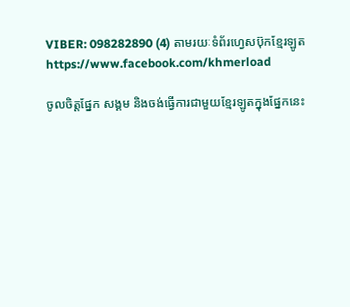VIBER: 098282890 (4) តាមរយៈទំព័រហ្វេសប៊ុកខ្មែរឡូត https://www.facebook.com/khmerload

ចូលចិត្តផ្នែក សង្គម និងចង់ធ្វើការជាមួយខ្មែរឡូតក្នុងផ្នែកនេះ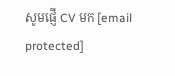សូមផ្ញើ CV មក [email protected]